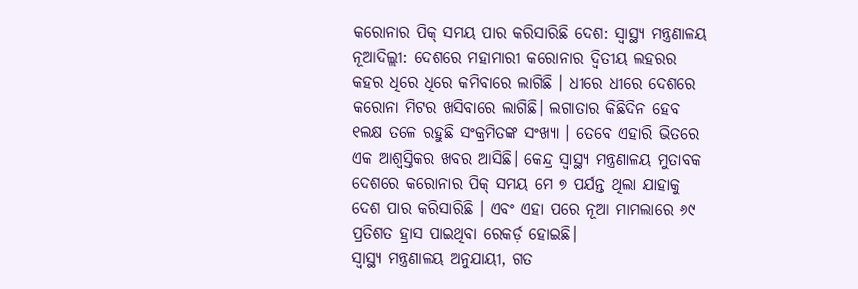କରୋନାର ପିକ୍ ସମୟ ପାର କରିସାରିଛି ଦେଶ: ସ୍ୱାସ୍ଥ୍ୟ ମନ୍ତ୍ରଣାଳୟ
ନୂଆଦିଲ୍ଲୀ: ଦେଶରେ ମହାମାରୀ କରୋନାର ଦ୍ୱିତୀୟ ଲହରର କହର ଧିରେ ଧିରେ କମିବାରେ ଲାଗିଛି । ଧୀରେ ଧୀରେ ଦେଶରେ କରୋନା ମିଟର ଖସିବାରେ ଲାଗିଛି। ଲଗାତାର କିଛିଦିନ ହେବ ୧ଲକ୍ଷ ତଳେ ରହୁଛି ସଂକ୍ରମିତଙ୍କ ସଂଖ୍ୟା । ତେବେ ଏହାରି ଭିତରେ ଏକ ଆଶ୍ୱସ୍ତିକର ଖବର ଆସିଛି। କେନ୍ଦ୍ର ସ୍ୱାସ୍ଥ୍ୟ ମନ୍ତ୍ରଣାଳୟ ମୁତାବକ ଦେଶରେ କରୋନାର ପିକ୍ ସମୟ ମେ ୭ ପର୍ଯନ୍ତ ଥିଲା ଯାହାକୁ ଦେଶ ପାର କରିସାରିଛି । ଏବଂ ଏହା ପରେ ନୂଆ ମାମଲାରେ ୬୯ ପ୍ରତିଶତ ହ୍ରାସ ପାଇଥିବା ରେକର୍ଡ଼ ହୋଇଛି।
ସ୍ୱାସ୍ଥ୍ୟ ମନ୍ତ୍ରଣାଳୟ ଅନୁଯାୟୀ, ଗତ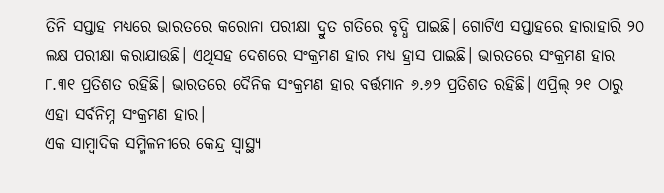ତିନି ସପ୍ତାହ ମଧ୍ୟରେ ଭାରତରେ କରୋନା ପରୀକ୍ଷା ଦ୍ରୁତ ଗତିରେ ବୃଦ୍ଧି ପାଇଛି। ଗୋଟିଏ ସପ୍ତାହରେ ହାରାହାରି ୨୦ ଲକ୍ଷ ପରୀକ୍ଷା କରାଯାଉଛି। ଏଥିସହ ଦେଶରେ ସଂକ୍ରମଣ ହାର ମଧ୍ୟ ହ୍ରାସ ପାଇଛି। ଭାରତରେ ସଂକ୍ରମଣ ହାର ୮.୩୧ ପ୍ରତିଶତ ରହିଛି। ଭାରତରେ ଦୈନିକ ସଂକ୍ରମଣ ହାର ବର୍ତ୍ତମାନ ୬.୬୨ ପ୍ରତିଶତ ରହିଛି। ଏପ୍ରିଲ୍ ୨୧ ଠାରୁ ଏହା ସର୍ବନିମ୍ନ ସଂକ୍ରମଣ ହାର।
ଏକ ସାମ୍ବାଦିକ ସମ୍ମିଳନୀରେ କେନ୍ଦ୍ର ସ୍ୱାସ୍ଥ୍ୟ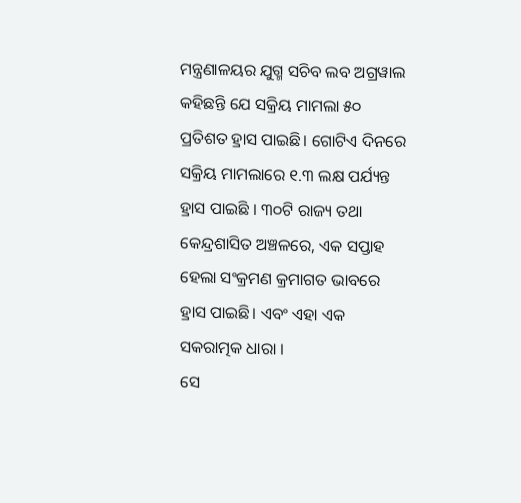ମନ୍ତ୍ରଣାଳୟର ଯୁଗ୍ମ ସଚିବ ଲବ ଅଗ୍ରୱାଲ କହିଛନ୍ତି ଯେ ସକ୍ରିୟ ମାମଲା ୫୦ ପ୍ରତିଶତ ହ୍ରାସ ପାଇଛି। ଗୋଟିଏ ଦିନରେ ସକ୍ରିୟ ମାମଲାରେ ୧.୩ ଲକ୍ଷ ପର୍ଯ୍ୟନ୍ତ ହ୍ରାସ ପାଇଛି । ୩୦ଟି ରାଜ୍ୟ ତଥା କେନ୍ଦ୍ରଶାସିତ ଅଞ୍ଚଳରେ, ଏକ ସପ୍ତାହ ହେଲା ସଂକ୍ରମଣ କ୍ରମାଗତ ଭାବରେ ହ୍ରାସ ପାଇଛି। ଏବଂ ଏହା ଏକ ସକରାତ୍ମକ ଧାରା ।
ସେ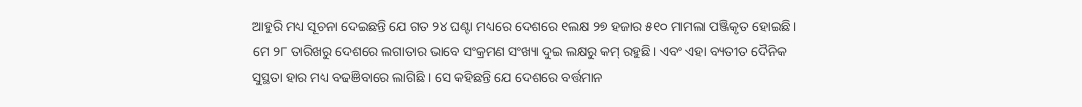ଆହୁରି ମଧ୍ୟ ସୂଚନା ଦେଇଛନ୍ତି ଯେ ଗତ ୨୪ ଘଣ୍ଟା ମଧ୍ୟରେ ଦେଶରେ ୧ଲକ୍ଷ ୨୭ ହଜାର ୫୧୦ ମାମଲା ପଞ୍ଜିକୃତ ହୋଇଛି। ମେ ୨୮ ତାରିଖରୁ ଦେଶରେ ଲଗାତାର ଭାବେ ସଂକ୍ରମଣ ସଂଖ୍ୟା ଦୁଇ ଲକ୍ଷରୁ କମ୍ ରହୁଛି। ଏବଂ ଏହା ବ୍ୟତୀତ ଦୈନିକ ସୁସ୍ଥତା ହାର ମଧ୍ୟ ବଢଞିବାରେ ଲାଗିଛି । ସେ କହିଛନ୍ତି ଯେ ଦେଶରେ ବର୍ତ୍ତମାନ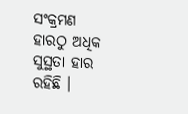ସଂକ୍ରମଣ ହାରଠୁ ଅଧିକ ସୁସ୍ଥତା ହାର ରହିଛି ।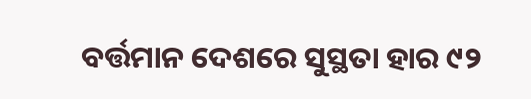ବର୍ତ୍ତମାନ ଦେଶରେ ସୁସ୍ଥତା ହାର ୯୨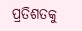ପ୍ରତିଶତକୁ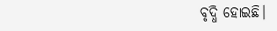ବୃଦ୍ଧି ହୋଇଛି।